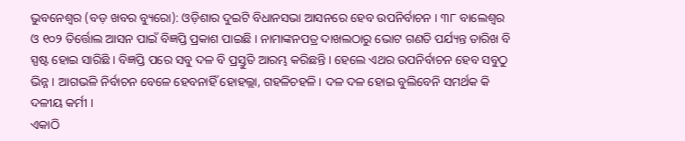ଭୁବନେଶ୍ୱର (ବଡ଼ ଖବର ବ୍ୟୁରୋ): ଓଡ଼ିଶାର ଦୁଇଟି ବିଧାନସଭା ଆସନରେ ହେବ ଉପନିର୍ବାଚନ । ୩୮ ବାଲେଶ୍ୱର ଓ ୧୦୨ ତିର୍ତ୍ତୋଲ ଆସନ ପାଇଁ ବିଜ୍ଞପ୍ତି ପ୍ରକାଶ ପାଇଛି । ନାମାଙ୍କନପତ୍ର ଦାଖଲଠାରୁ ଭୋଟ ଗଣତି ପର୍ଯ୍ୟନ୍ତ ତାରିଖ ବି ସ୍ପଷ୍ଟ ହୋଇ ସାରିଛି । ବିଜ୍ଞପ୍ତି ପରେ ସବୁ ଦଳ ବି ପ୍ରସ୍ତୁତି ଆରମ୍ଭ କରିଛନ୍ତି । ହେଲେ ଏଥର ଉପନିର୍ବାଚନ ହେବ ସବୁଠୁ ଭିନ୍ନ । ଆଗଭଳି ନିର୍ବାଚନ ବେଳେ ହେବନାହିଁ ହୋହଲ୍ଲା, ଗହଳିଚହଳି । ଦଳ ଦଳ ହୋଇ ବୁଲିବେନି ସମର୍ଥକ କି ଦଳୀୟ କର୍ମୀ ।
ଏକାଠି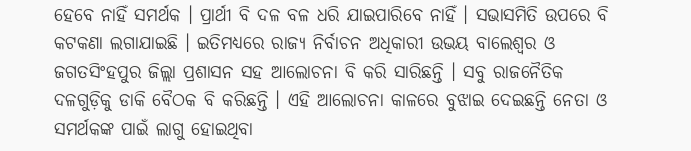ହେବେ ନାହିଁ ସମର୍ଥକ । ପ୍ରାର୍ଥୀ ବି ଦଳ ବଳ ଧରି ଯାଇପାରିବେ ନାହିଁ । ସଭାସମିତି ଉପରେ ବି କଟକଣା ଲଗାଯାଇଛି । ଇତିମଧ୍ୟରେ ରାଜ୍ୟ ନିର୍ବାଚନ ଅଧିକାରୀ ଉଭୟ ବାଲେଶ୍ୱର ଓ ଜଗତସିଂହପୁର ଜିଲ୍ଲା ପ୍ରଶାସନ ସହ ଆଲୋଚନା ବି କରି ସାରିଛନ୍ତି । ସବୁ ରାଜନୈତିକ ଦଳଗୁଡ଼ିକୁ ଡାକି ବୈଠକ ବି କରିଛନ୍ତି । ଏହି ଆଲୋଚନା କାଳରେ ବୁଝାଇ ଦେଇଛନ୍ତି ନେତା ଓ ସମର୍ଥକଙ୍କ ପାଇଁ ଲାଗୁ ହୋଇଥିବା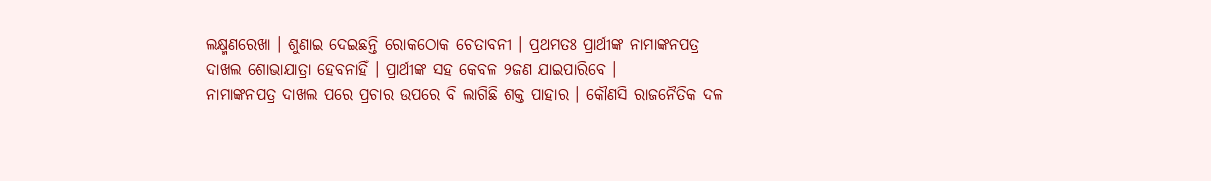ଲକ୍ଷ୍ମଣରେଖା । ଶୁଣାଇ ଦେଇଛନ୍ତି ରୋକଠୋକ ଚେତାବନୀ । ପ୍ରଥମତଃ ପ୍ରାର୍ଥୀଙ୍କ ନାମାଙ୍କନପତ୍ର ଦାଖଲ ଶୋଭାଯାତ୍ରା ହେବନାହିଁ । ପ୍ରାର୍ଥୀଙ୍କ ସହ କେବଳ ୨ଜଣ ଯାଇପାରିବେ ।
ନାମାଙ୍କନପତ୍ର ଦାଖଲ ପରେ ପ୍ରଚାର ଉପରେ ବି ଲାଗିଛି ଶକ୍ତ ପାହାର । କୌଣସି ରାଜନୈତିକ ଦଳ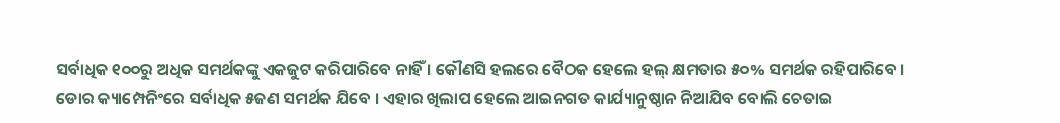ସର୍ବାଧିକ ୧୦୦ରୁ ଅଧିକ ସମର୍ଥକଙ୍କୁ ଏକଜୁଟ କରିପାରିବେ ନାହିଁ । କୌଣସି ହଲରେ ବୈଠକ ହେଲେ ହଲ୍ କ୍ଷମତାର ୫୦% ସମର୍ଥକ ରହିପାରିବେ । ଡୋର କ୍ୟାମ୍ପେନିଂରେ ସର୍ବାଧିକ ୫ଜଣ ସମର୍ଥକ ଯିବେ । ଏହାର ଖିଲାପ ହେଲେ ଆଇନଗତ କାର୍ଯ୍ୟାନୁଷ୍ଠାନ ନିଆଯିବ ବୋଲି ଚେତାଇ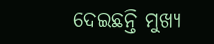ଦେଇଛନ୍ତି ମୁଖ୍ୟ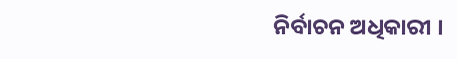ନିର୍ବାଚନ ଅଧିକାରୀ ।